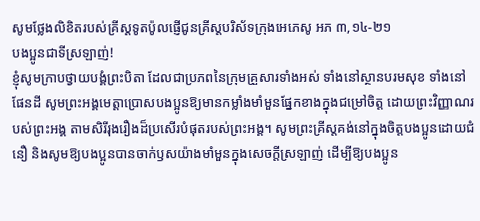សូមថ្លែងលិខិតរបស់គ្រីស្ដទូតប៉ូលផ្ញើជូនគ្រីស្ដបរិស័ទក្រុងអេភេសូ អភ ៣,១៤-២១
បងប្អូនជាទីស្រឡាញ់!
ខ្ញុំសូមក្រាបថ្វាយបង្គំព្រះបិតា ដែលជាប្រភពនៃក្រុមគ្រួសារទាំងអស់ ទាំងនៅស្ថានបរមសុខ ទាំងនៅផែនដី សូមព្រះអង្គមេត្តាប្រោសបងប្អូនឱ្យមានកម្លាំងមាំមួនផ្នែកខាងក្នុងជម្រៅចិត្ត ដោយព្រះវិញ្ញាណរបស់ព្រះអង្គ តាមសិរីរុងរឿងដ៏ប្រសើរបំផុតរបស់ព្រះអង្គ។ សូមព្រះគ្រីស្តគង់នៅក្នុងចិត្តបងប្អូនដោយជំនឿ និងសូមឱ្យបងប្អូនបានចាក់ឫសយ៉ាងមាំមួនក្នុងសេចក្ដីស្រឡាញ់ ដើម្បីឱ្យបងប្អូន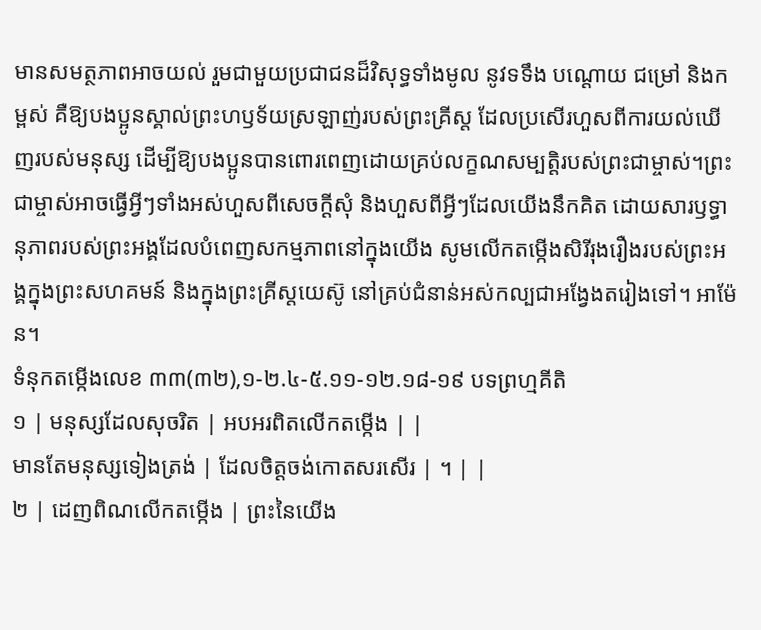មានសមត្ថភាពអាចយល់ រួមជាមួយប្រជាជនដ៏វិសុទ្ធទាំងមូល នូវទទឹង បណ្ដោយ ជម្រៅ និងកម្ពស់ គឺឱ្យបងប្អូនស្គាល់ព្រះហឫទ័យស្រឡាញ់របស់ព្រះគ្រីស្ត ដែលប្រសើរហួសពីការយល់ឃើញរបស់មនុស្ស ដើម្បីឱ្យបងប្អូនបានពោរពេញដោយគ្រប់លក្ខណសម្បត្តិរបស់ព្រះជាម្ចាស់។ព្រះជាម្ចាស់អាចធ្វើអ្វីៗទាំងអស់ហួសពីសេចក្ដីសុំ និងហួសពីអ្វីៗដែលយើងនឹកគិត ដោយសារឫទ្ធានុភាពរបស់ព្រះអង្គដែលបំពេញសកម្មភាពនៅក្នុងយើង សូមលើកតម្កើងសិរីរុងរឿងរបស់ព្រះអង្គក្នុងព្រះសហគមន៍ និងក្នុងព្រះគ្រីស្តយេស៊ូ នៅគ្រប់ជំនាន់អស់កល្បជាអង្វែងតរៀងទៅ។ អាម៉ែន។
ទំនុកតម្កើងលេខ ៣៣(៣២),១-២.៤-៥.១១-១២.១៨-១៩ បទព្រហ្មគីតិ
១ | មនុស្សដែលសុចរិត | អបអរពិតលើកតម្កើង | |
មានតែមនុស្សទៀងត្រង់ | ដែលចិត្តចង់កោតសរសើរ | ។ | |
២ | ដេញពិណលើកតម្កើង | ព្រះនៃយើង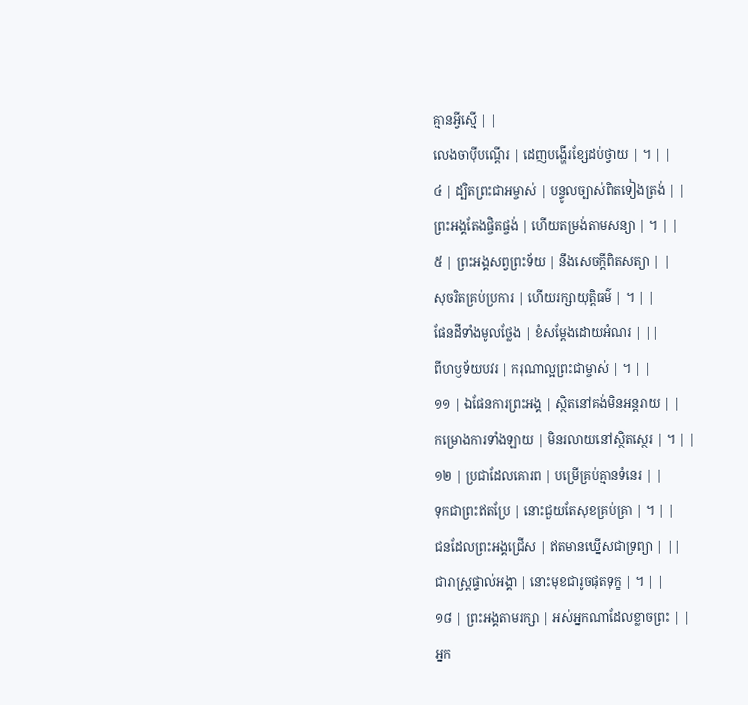គ្មានអ្វីស្មើ | |
លេងចាប៉ីបណ្តើរ | ដេញបង្ហើរខ្សែដប់ថ្វាយ | ។ | |
៤ | ដ្បិតព្រះជាអម្ចាស់ | បន្ទូលច្បាស់ពិតទៀងត្រង់ | |
ព្រះអង្គតែងផ្ចិតផ្ចង់ | ហើយតម្រង់តាមសន្យា | ។ | |
៥ | ព្រះអង្គសព្វព្រះទ័យ | នឹងសេចក្តីពិតសត្យា | |
សុចរិតគ្រប់ប្រការ | ហើយរក្សាយុត្តិធម៌ | ។ | |
ផែនដីទាំងមូលថ្លែង | ខំសម្តែងដោយអំណរ | ||
ពីហឫទ័យបវរ | ករុណាល្អព្រះជាម្ចាស់ | ។ | |
១១ | ឯផែនការព្រះអង្គ | ស្ថិតនៅគង់មិនអន្តរាយ | |
កម្រោងការទាំងឡាយ | មិនរលាយនៅស្ថិតស្ថេរ | ។ | |
១២ | ប្រជាដែលគោរព | បម្រើគ្រប់គ្មានទំនេរ | |
ទុកជាព្រះឥតប្រែ | នោះជួយតែសុខគ្រប់គ្រា | ។ | |
ជនដែលព្រះអង្គជ្រើស | ឥតមានឃ្នើសជាទ្រព្យា | ||
ជារាស្រ្តផ្ទាល់អង្គា | នោះមុខជារូចផុតទុក្ខ | ។ | |
១៨ | ព្រះអង្គតាមរក្សា | អស់អ្នកណាដែលខ្លាចព្រះ | |
អ្នក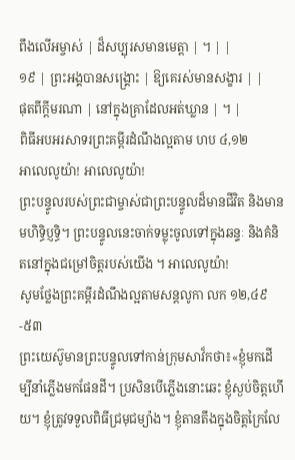ពឹងលើអម្ចាស់ | ដ៏សប្បុរសមានមេត្តា | ។ | |
១៩ | ព្រះអង្គបានសង្គ្រោះ | ឱ្យគេរស់មានសង្ខារ | |
ផុតពីក្តីមរណា | នៅក្នុងគ្រាដែលអត់ឃ្លាន | ។ |
ពិធីអបអរសាទរព្រះគម្ពីរដំណឹងល្អតាម ហប ៤,១២
អាលេលូយ៉ា! អាលេលូយ៉ា!
ព្រះបន្ទូលរបស់ព្រះជាម្ចាស់ជាព្រះបន្ទូលដ៏មានជីវិត និងមានមហិទិ្ធប្ញទិ្ធ។ ព្រះបន្ទូលនេះចាក់ទម្លុះចូលទៅក្នុងឆន្ទៈ និងគំនិតនៅក្នុងជម្រៅចិត្តរបស់យើង ។ អាលេលូយ៉ា!
សូមថ្លែងព្រះគម្ពីរដំណឹងល្អតាមសន្តលូកា លក ១២,៤៩-៥៣
ព្រះយេស៊ូមានព្រះបន្ទូលទៅកាន់ក្រុមសាវ៏កថា៖«ខ្ញុំមកដើម្បីនាំភ្លើងមកផែនដី។ ប្រសិនបើភ្លើងនោះឆេះ ខ្ញុំស្ងប់ចិត្តហើយ។ ខ្ញុំត្រូវទទួលពិធីជ្រមុជម្យ៉ាង។ ខ្ញុំតានតឹងក្នុងចិត្តក្រៃលែ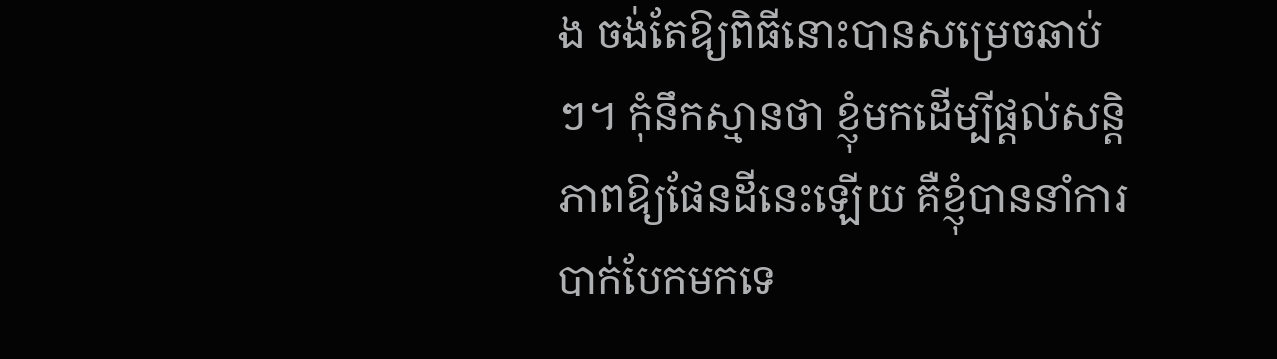ង ចង់តែឱ្យពិធីនោះបានសម្រេចឆាប់ៗ។ កុំនឹកស្មានថា ខ្ញុំមកដើម្បីផ្ដល់សន្តិភាពឱ្យផែនដីនេះឡើយ គឺខ្ញុំបាននាំការបាក់បែកមកទេ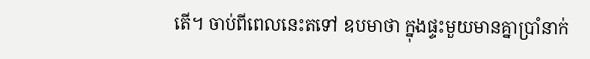តើ។ ចាប់ពីពេលនេះតទៅ ឧបមាថា ក្នុងផ្ទះមួយមានគ្នាប្រាំនាក់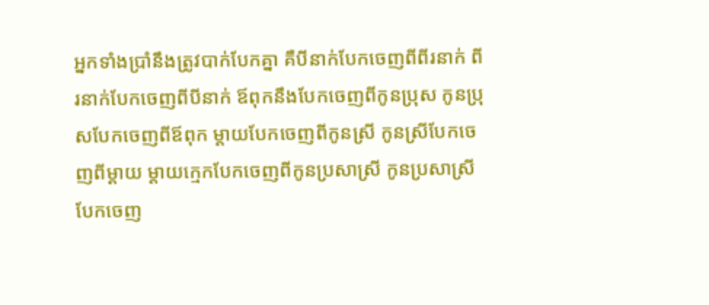អ្នកទាំងប្រាំនឹងត្រូវបាក់បែកគ្នា គឺបីនាក់បែកចេញពីពីរនាក់ ពីរនាក់បែកចេញពីបីនាក់ ឪពុកនឹងបែកចេញពីកូនប្រុស កូនប្រុសបែកចេញពីឪពុក ម្ដាយបែកចេញពីកូនស្រី កូនស្រីបែកចេញពីម្ដាយ ម្ដាយក្មេកបែកចេញពីកូនប្រសាស្រី កូនប្រសាស្រីបែកចេញ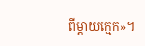ពីម្ដាយក្មេក»។